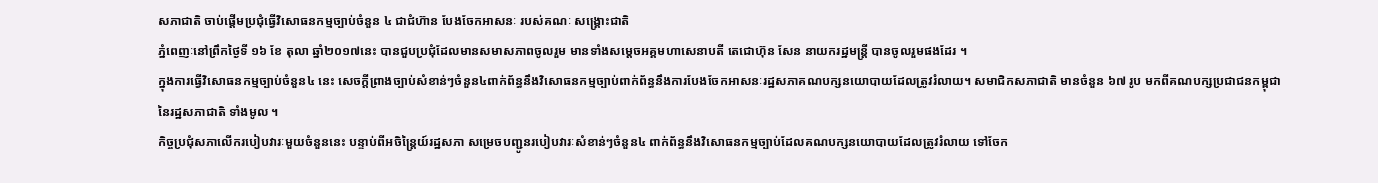សភាជាតិ ចាប់ផ្តើមប្រជុំធ្វើវិសោធនកម្មច្បាប់ចំនួន ៤ ជាជំហ៊ាន បែងចែកអាសនៈ របស់គណៈ សង្គ្រោះជាតិ
ភ្នំពេញៈនៅព្រឹកថ្ងៃទី ១៦ ខែ តុលា ឆ្នាំ២០១៧នេះ បានជួបប្រជុំដែលមានសមាសភាពចូលរួម មានទាំងសម្តេចអគ្គមហាសេនាបតី តេជោហ៊ុន សែន នាយករដ្ឋមន្ត្រី បានចូលរួមផងដែរ ។
ក្នុងការធ្វើវិសោធនកម្មច្បាប់ចំនួន៤ នេះ សេចក្តីព្រាងច្បាប់សំខាន់ៗចំនួន៤ពាក់ព័ន្ធនឹងវិសោធនកម្មច្បាប់ពាក់ព័ន្ធនឹងការបែងចែកអាសនៈរដ្ឋសភាគណបក្សនយោបាយដែលត្រូវរំលាយ។ សមាជិកសភាជាតិ មានចំនួន ៦៧ រូប មកពីគណបក្សប្រជាជនកម្ពុជា នៃរដ្ឋសភាជាតិ ទាំងមូល ។
កិច្ចប្រជុំសភាលើករបៀបវារៈមួយចំនួននេះ បន្ទាប់ពីអចិន្ត្រៃយ៍រដ្ឋសភា សម្រេចបញ្ជូនរបៀបវារៈសំខាន់ៗចំនួន៤ ពាក់ព័ន្ធនឹងវិសោធនកម្មច្បាប់ដែលគណបក្សនយោបាយដែលត្រូវរំលាយ ទៅចែក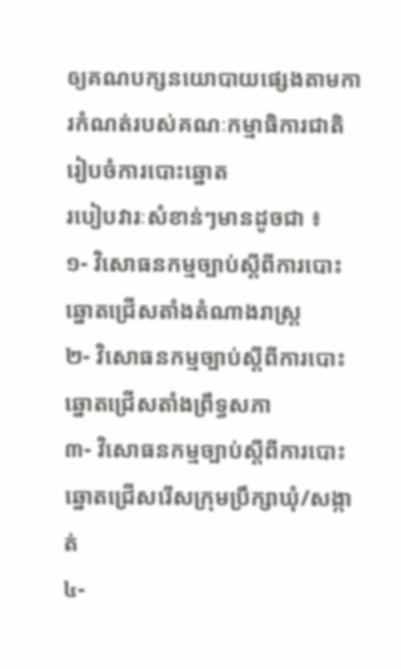ឲ្យគណបក្សនយោបាយផ្សេងតាមការកំណត់របស់គណៈកម្មាធិការជាតិរៀបចំការបោះឆ្នោត
របៀបវារៈសំខាន់ៗមានដូចជា ៖
១- វិសោធនកម្មច្បាប់ស្តីពីការបោះឆ្នោតជ្រើសតាំងតំណាងរាស្ត្រ
២- វិសោធនកម្មច្បាប់ស្តីពីការបោះឆ្នោតជ្រើសតាំងព្រឹទ្ធសភា
៣- វិសោធនកម្មច្បាប់ស្តីពីការបោះឆ្នោតជ្រើសរើសក្រុមប្រឹក្សាឃុំ/សង្កាត់
៤-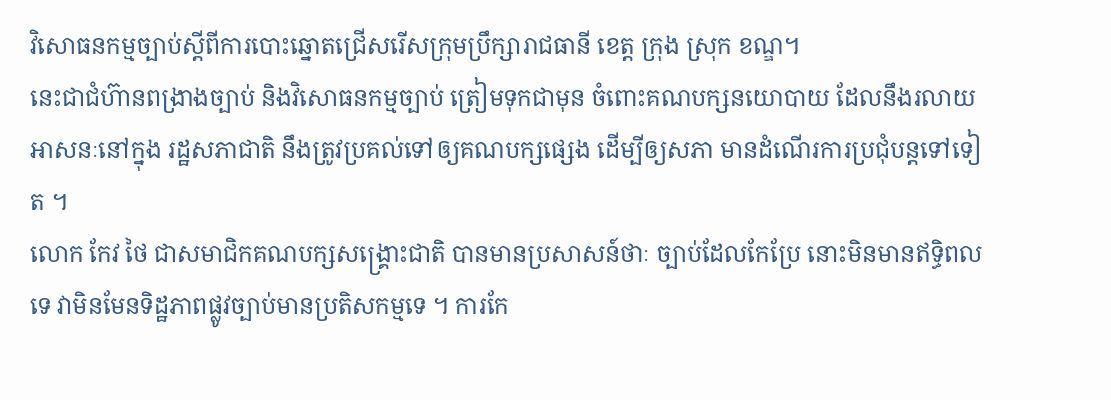វិសោធនកម្មច្បាប់ស្តីពីការបោះឆ្នោតជ្រើសរើសក្រុមប្រឹក្សារាជធានី ខេត្ត ក្រុង ស្រុក ខណ្ឌ។
នេះជាជំហ៊ានពង្រាងច្បាប់ និងវិសោធនកម្មច្បាប់ ត្រៀមទុកជាមុន ចំពោះគណបក្សនយោបាយ ដែលនឹងរលាយ អាសនៈនៅក្នុង រដ្ឋសភាជាតិ នឹងត្រូវប្រគល់ទៅឲ្យគណបក្សផ្សេង ដើម្បីឲ្យសភា មានដំណើរការប្រជុំបន្តទៅទៀត ។
លោក កែវ ថៃ ជាសមាជិកគណបក្សសង្គ្រោះជាតិ បានមានប្រសាសន៍ថាៈ ច្បាប់ដែលកែប្រែ នោះមិនមានឥទ្ធិពលទេ វាមិនមែនទិដ្ឋភាពផ្លូវច្បាប់មានប្រតិសកម្មទេ ។ ការកែ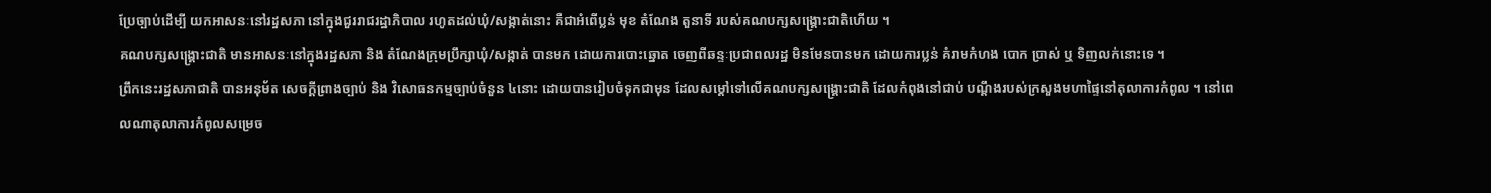ប្រែច្បាប់ដើម្បី យកអាសនៈនៅរដ្ឋសភា នៅក្នុងជួររាជរដ្ឋាភិបាល រហូតដល់ឃុំ/សង្កាត់នោះ គឺជាអំពើប្លន់ មុខ តំណែង តួនាទី របស់គណបក្សសង្គ្រោះជាតិហើយ ។
គណបក្សសង្គ្រោះជាតិ មានអាសនៈនៅក្នុងរដ្ឋសភា និង តំណែងក្រុមប្រឹក្សាឃុំ/សង្កាត់ បានមក ដោយការបោះឆ្នោត ចេញពីឆន្ទៈប្រជាពលរដ្ឋ មិនមែនបានមក ដោយការប្លន់ គំរាមកំហង បោក ប្រាស់ ឬ ទិញលក់នោះទេ ។
ព្រឹកនេះរដ្ឋសភាជាតិ បានអនុម័ត សេចក្តីព្រាងច្បាប់ និង វិសោធនកម្មច្បាប់ចំនួន ៤នោះ ដោយបានរៀបចំទុកជាមុន ដែលសម្តៅទៅលើគណបក្សសង្គ្រោះជាតិ ដែលកំពុងនៅជាប់ បណ្តឹងរបស់ក្រសួងមហាផ្ទៃនៅតុលាការកំពូល ។ នៅពេលណាតុលាការកំពូលសម្រេច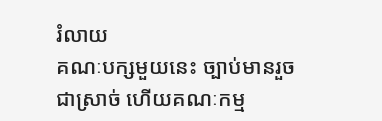រំលាយ
គណៈបក្សមួយនេះ ច្បាប់មានរួចជាស្រាច់ ហើយគណៈកម្ម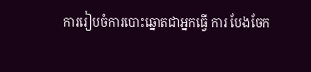ការរៀបចំការបោះឆ្នោតជាអ្នកធ្វើ ការ បែងចែក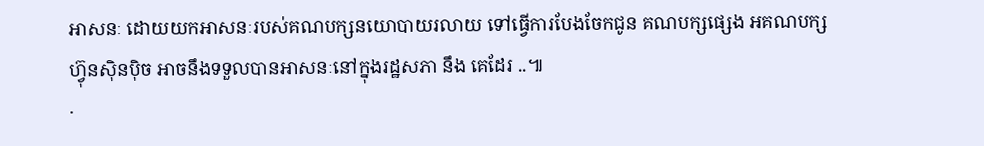អាសនៈ ដោយយកអាសនៈរបស់គណបក្សនយោបាយរលាយ ទៅធ្វើការបែងចែកជូន គណបក្សផ្សេង អគណបក្សហ៊្វុនស៊ិនប៉ិច អាចនឹងទទួលបានអាសនៈនៅក្នុងរដ្ឋសភា នឹង គេដែរ ..៕
·